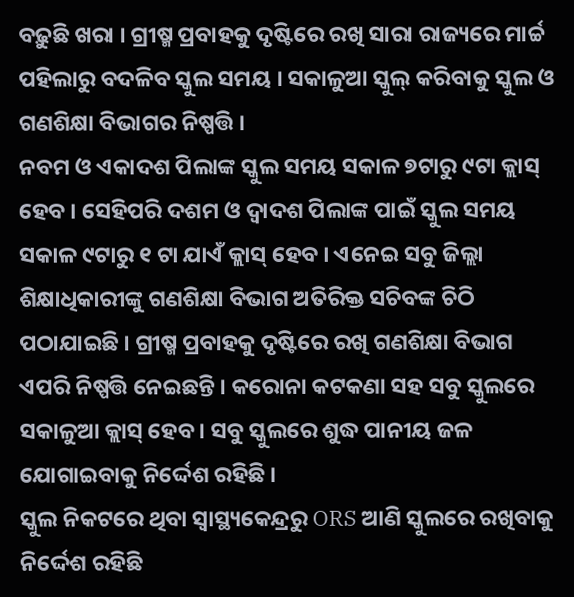ବଢ଼ୁଛି ଖରା । ଗ୍ରୀଷ୍ମ ପ୍ରବାହକୁ ଦୃଷ୍ଟିରେ ରଖି ସାରା ରାଜ୍ୟରେ ମାର୍ଚ୍ଚ ପହିଲାରୁ ବଦଳିବ ସ୍କୁଲ ସମୟ । ସକାଳୁଆ ସ୍କୁଲ୍ କରିବାକୁ ସ୍କୁଲ ଓ ଗଣଶିକ୍ଷା ବିଭାଗର ନିଷ୍ପତ୍ତି ।
ନବମ ଓ ଏକାଦଶ ପିଲାଙ୍କ ସ୍କୁଲ ସମୟ ସକାଳ ୭ଟାରୁ ୯ଟା କ୍ଲାସ୍ ହେବ । ସେହିପରି ଦଶମ ଓ ଦ୍ବାଦଶ ପିଲାଙ୍କ ପାଇଁ ସ୍କୁଲ ସମୟ ସକାଳ ୯ଟାରୁ ୧ ଟା ଯାଏଁ କ୍ଲାସ୍ ହେବ । ଏନେଇ ସବୁ ଜିଲ୍ଲା ଶିକ୍ଷାଧିକାରୀଙ୍କୁ ଗଣଶିକ୍ଷା ବିଭାଗ ଅତିରିକ୍ତ ସଚିବଙ୍କ ଚିଠି ପଠାଯାଇଛି । ଗ୍ରୀଷ୍ମ ପ୍ରବାହକୁ ଦୃଷ୍ଟିରେ ରଖି ଗଣଶିକ୍ଷା ବିଭାଗ ଏପରି ନିଷ୍ପତ୍ତି ନେଇଛନ୍ତି । କରୋନା କଟକଣା ସହ ସବୁ ସ୍କୁଲରେ ସକାଳୁଆ କ୍ଲାସ୍ ହେବ । ସବୁ ସ୍କୁଲରେ ଶୁଦ୍ଧ ପାନୀୟ ଜଳ ଯୋଗାଇବାକୁ ନିର୍ଦ୍ଦେଶ ରହିଛି ।
ସ୍କୁଲ ନିକଟରେ ଥିବା ସ୍ବାସ୍ଥ୍ୟକେନ୍ଦ୍ରରୁ ORS ଆଣି ସ୍କୁଲରେ ରଖିବାକୁ ନିର୍ଦ୍ଦେଶ ରହିଛି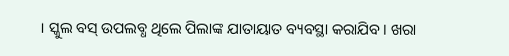। ସ୍କୁଲ ବସ୍ ଉପଲବ୍ଧ ଥିଲେ ପିଲାଙ୍କ ଯାତାୟାତ ବ୍ୟବସ୍ଥା କରାଯିବ । ଖରା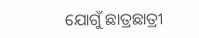ଯୋଗୁଁ ଛାତ୍ରଛାତ୍ରୀ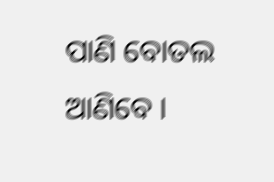ପାଣି ବୋତଲ ଆଣିବେ ।